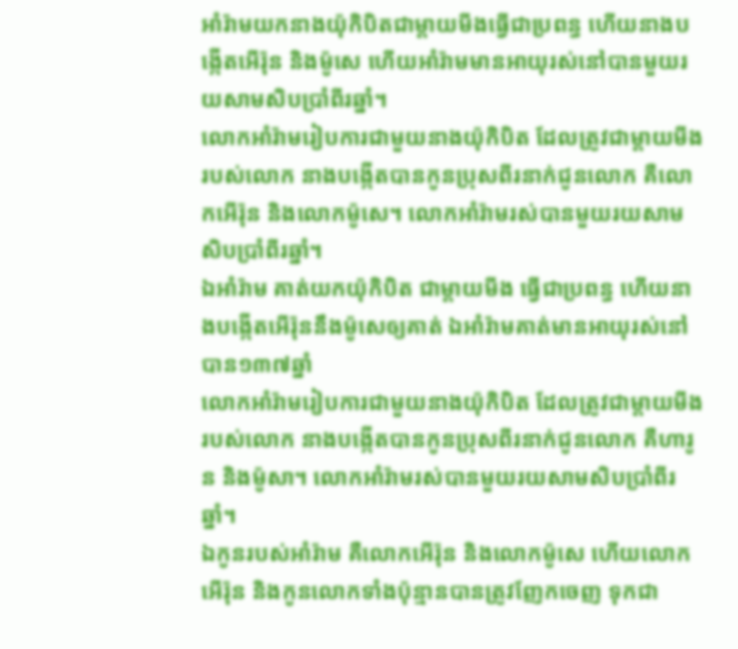អាំរ៉ាមយកនាងយ៉ុកិបិតជាម្តាយមីងធ្វើជាប្រពន្ធ ហើយនាងបង្កើតអើរ៉ុន និងម៉ូសេ ហើយអាំរ៉ាមមានអាយុរស់នៅបានមួយរយសាមសិបប្រាំពីរឆ្នាំ។
លោកអាំរ៉ាមរៀបការជាមួយនាងយ៉ុកិបិត ដែលត្រូវជាម្ដាយមីងរបស់លោក នាងបង្កើតបានកូនប្រុសពីរនាក់ជូនលោក គឺលោកអើរ៉ុន និងលោកម៉ូសេ។ លោកអាំរ៉ាមរស់បានមួយរយសាមសិបប្រាំពីរឆ្នាំ។
ឯអាំរ៉ាម គាត់យកយ៉ុកិបិត ជាម្តាយមីង ធ្វើជាប្រពន្ធ ហើយនាងបង្កើតអើរ៉ុននឹងម៉ូសេឲ្យគាត់ ឯអាំរ៉ាមគាត់មានអាយុរស់នៅបាន១៣៧ឆ្នាំ
លោកអាំរ៉ាមរៀបការជាមួយនាងយ៉ុកិបិត ដែលត្រូវជាម្តាយមីងរបស់លោក នាងបង្កើតបានកូនប្រុសពីរនាក់ជូនលោក គឺហារូន និងម៉ូសា។ លោកអាំរ៉ាមរស់បានមួយរយសាមសិបប្រាំពីរឆ្នាំ។
ឯកូនរបស់អាំរ៉ាម គឺលោកអើរ៉ុន និងលោកម៉ូសេ ហើយលោកអើរ៉ុន និងកូនលោកទាំងប៉ុន្មានបានត្រូវញែកចេញ ទុកជា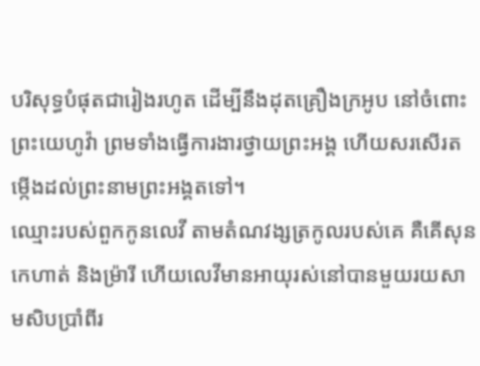បរិសុទ្ធបំផុតជារៀងរហូត ដើម្បីនឹងដុតគ្រឿងក្រអូប នៅចំពោះព្រះយេហូវ៉ា ព្រមទាំងធ្វើការងារថ្វាយព្រះអង្គ ហើយសរសើរតម្កើងដល់ព្រះនាមព្រះអង្គតទៅ។
ឈ្មោះរបស់ពួកកូនលេវី តាមតំណវង្សត្រកូលរបស់គេ គឺគើសុន កេហាត់ និងម្រ៉ារី ហើយលេវីមានអាយុរស់នៅបានមួយរយសាមសិបប្រាំពីរ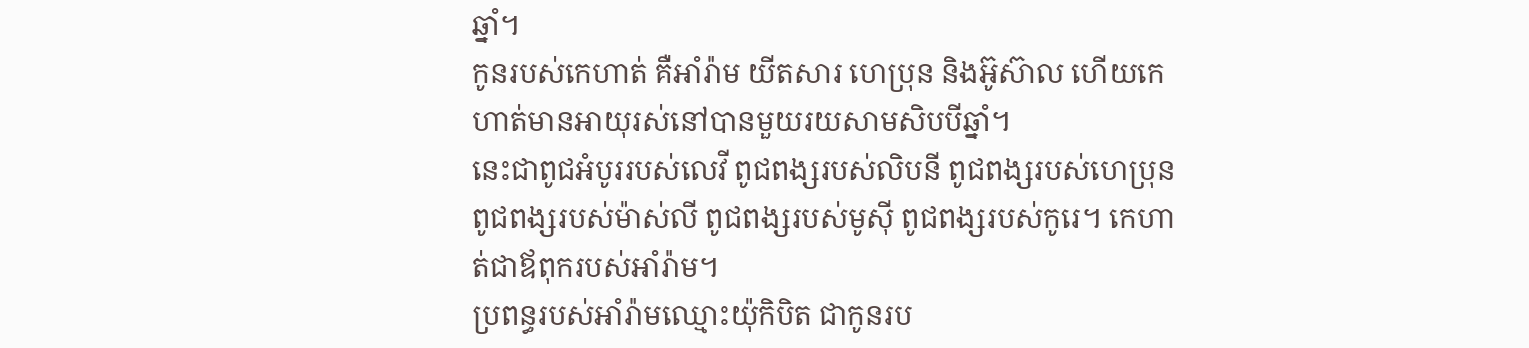ឆ្នាំ។
កូនរបស់កេហាត់ គឺអាំរ៉ាម យីតសារ ហេប្រុន និងអ៊ូស៊ាល ហើយកេហាត់មានអាយុរស់នៅបានមួយរយសាមសិបបីឆ្នាំ។
នេះជាពូជអំបូររបស់លេវី ពូជពង្សរបស់លិបនី ពូជពង្សរបស់ហេប្រុន ពូជពង្សរបស់ម៉ាស់លី ពូជពង្សរបស់មូស៊ី ពូជពង្សរបស់កូរេ។ កេហាត់ជាឪពុករបស់អាំរ៉ាម។
ប្រពន្ធរបស់អាំរ៉ាមឈ្មោះយ៉ុកិបិត ជាកូនរប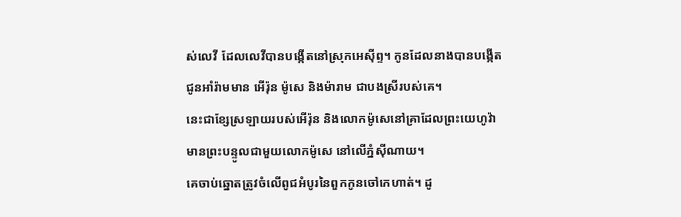ស់លេវី ដែលលេវីបានបង្កើតនៅស្រុកអេស៊ីព្ទ។ កូនដែលនាងបានបង្កើតជូនអាំរ៉ាមមាន អើរ៉ុន ម៉ូសេ និងម៉ារាម ជាបងស្រីរបស់គេ។
នេះជាខ្សែស្រឡាយរបស់អើរ៉ុន និងលោកម៉ូសេនៅគ្រាដែលព្រះយេហូវ៉ាមានព្រះបន្ទូលជាមួយលោកម៉ូសេ នៅលើភ្នំស៊ីណាយ។
គេចាប់ឆ្នោតត្រូវចំលើពូជអំបូរនៃពួកកូនចៅកេហាត់។ ដូ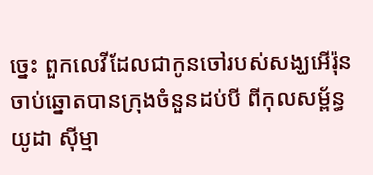ច្នេះ ពួកលេវីដែលជាកូនចៅរបស់សង្ឃអើរ៉ុន ចាប់ឆ្នោតបានក្រុងចំនួនដប់បី ពីកុលសម្ព័ន្ធយូដា ស៊ីម្មា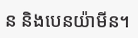ន និងបេនយ៉ាមីន។